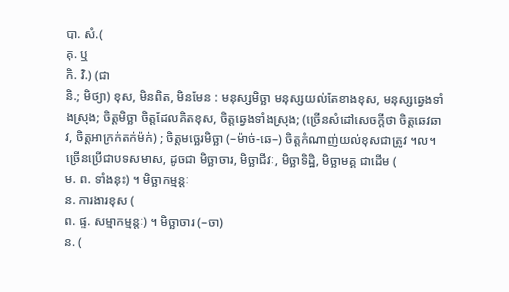បា. សំ.(
គុ. ឬ
កិ. វិ.) (ជា
និ.; មិថ្យា) ខុស, មិនពិត, មិនមែន : មនុស្សមិច្ឆា មនុស្សយល់តែខាងខុស, មនុស្សឆ្វេងទាំងស្រុង; ចិត្តមិច្ឆា ចិត្តដែលគិតខុស, ចិត្តឆ្វេងទាំងស្រុង; (ច្រើនសំដៅសេចក្ដីថា ចិត្តឆេវឆាវ, ចិត្តអាក្រក់តក់ម៉ក់) ; ចិត្តមច្ឆេរមិច្ឆា (–ម៉ាច់-ឆេ–) ចិត្តកំណាញ់យល់ខុសជាត្រូវ ។ល។ ច្រើនប្រើជាបទសមាស, ដូចជា មិច្ឆាចារ, មិច្ឆាជីវៈ, មិច្ឆាទិដ្ឋិ, មិច្ឆាមគ្គ ជាដើម (
ម. ព. ទាំងនុះ) ។ មិច្ឆាកម្មន្តៈ
ន. ការងារខុស (
ព. ផ្ទ. សម្មាកម្មន្តៈ) ។ មិច្ឆាចារ (–ចា)
ន. (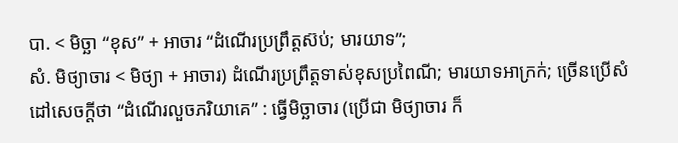បា. < មិច្ឆា “ខុស” + អាចារ “ដំណើរប្រព្រឹត្តស៊ប់; មារយាទ”;
សំ. មិថ្យាចារ < មិថ្យា + អាចារ) ដំណើរប្រព្រឹត្តទាស់ខុសប្រពៃណី; មារយាទអាក្រក់; ច្រើនប្រើសំដៅសេចក្ដីថា “ដំណើរលួចភរិយាគេ” : ធ្វើមិច្ឆាចារ (ប្រើជា មិថ្យាចារ ក៏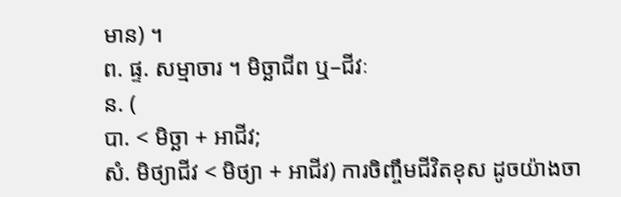មាន) ។
ព. ផ្ទ. សម្មាចារ ។ មិច្ឆាជីព ឬ–ជីវៈ
ន. (
បា. < មិច្ឆា + អាជីវ;
សំ. មិថ្យាជីវ < មិថ្យា + អាជីវ) ការចិញ្ចឹមជីវិតខុស ដូចយ៉ាងចា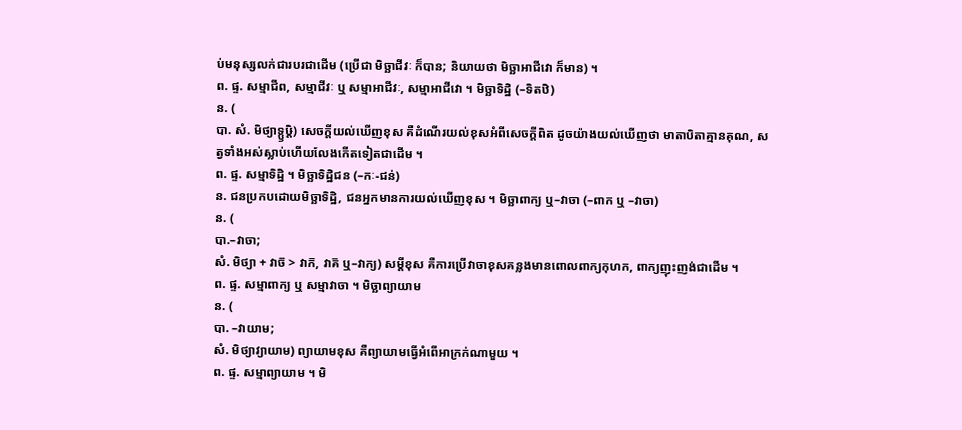ប់មនុស្សលក់ជារបរជាដើម (ប្រើជា មិច្ឆាជីវៈ ក៏បាន; និយាយថា មិច្ឆាអាជីវោ ក៏មាន) ។
ព. ផ្ទ. សម្មាជីព, សម្មាជីវៈ ឬ សម្មាអាជីវៈ, សម្មាអាជីវោ ។ មិច្ឆាទិដ្ឋិ (–ទិតឋិ)
ន. (
បា. សំ. មិថ្យាទ្ឫឞ្ដិ) សេចក្ដីយល់ឃើញខុស គឺដំណើរយល់ខុសអំពីសេចក្ដីពិត ដូចយ៉ាងយល់ឃើញថា មាតាបិតាគ្មានគុណ, សត្វទាំងអស់ស្លាប់ហើយលែងកើតទៀតជាដើម ។
ព. ផ្ទ. សម្មាទិដ្ឋិ ។ មិច្ឆាទិដ្ឋិជន (–កៈ-ជន់)
ន. ជនប្រកបដោយមិច្ឆាទិដ្ឋិ, ជនអ្នកមានការយល់ឃើញខុស ។ មិច្ឆាពាក្យ ឬ–វាចា (–ពាក ឬ –វាចា)
ន. (
បា.–វាចា;
សំ. មិថ្យា + វាច៑ > វាក៑, វាគ៑ ឬ–វាក្យ) សម្ដីខុស គឺការប្រើវាចាខុសគន្លងមានពោលពាក្យកុហក, ពាក្យញុះញង់ជាដើម ។
ព. ផ្ទ. សម្មាពាក្យ ឬ សម្មាវាចា ។ មិច្ឆាព្យាយាម
ន. (
បា. –វាយាម;
សំ. មិថ្យាវ្យាយាម) ព្យាយាមខុស គឺព្យាយាមធ្វើអំពើអាក្រក់ណាមួយ ។
ព. ផ្ទ. សម្មាព្យាយាម ។ មិ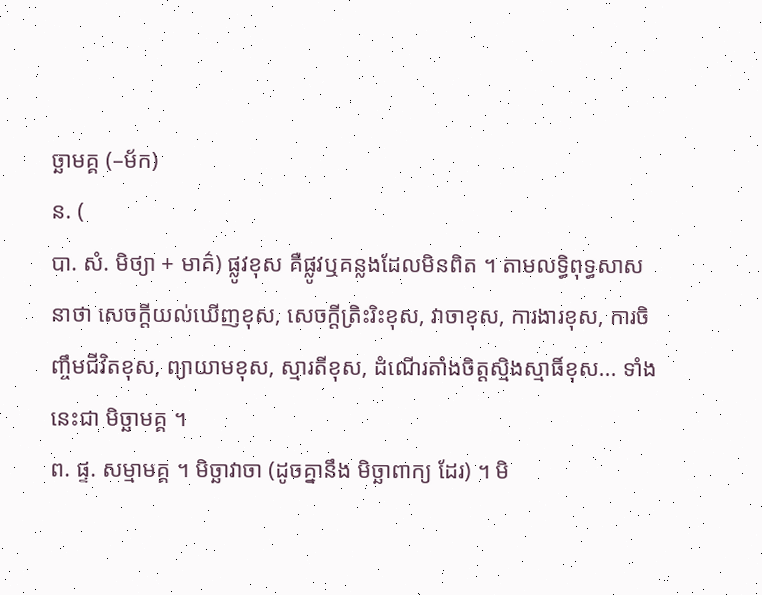ច្ឆាមគ្គ (–ម័ក)
ន. (
បា. សំ. មិថ្យា + មាគ៌) ផ្លូវខុស គឺផ្លូវឬគន្លងដែលមិនពិត ។ តាមលទ្ធិពុទ្ធសាសនាថា សេចក្ដីយល់ឃើញខុស, សេចក្ដីត្រិះរិះខុស, វាចាខុស, ការងារខុស, ការចិញ្ចឹមជីវិតខុស, ព្យាយាមខុស, ស្មារតីខុស, ដំណើរតាំងចិត្តស្មិងស្មាធិ៍ខុស... ទាំងនេះជា មិច្ឆាមគ្គ ។
ព. ផ្ទ. សម្មាមគ្គ ។ មិច្ឆាវាចា (ដូចគ្នានឹង មិច្ឆាពាក្យ ដែរ) ។ មិ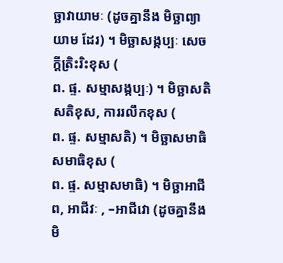ច្ឆាវាយាមៈ (ដូចគ្នានឹង មិច្ឆាព្យាយាម ដែរ) ។ មិច្ឆាសង្កប្បៈ សេចក្ដីត្រិះរិះខុស (
ព. ផ្ទ. សម្មាសង្កប្បៈ) ។ មិច្ឆាសតិ សតិខុស, ការរលឹកខុស (
ព. ផ្ទ. សម្មាសតិ) ។ មិច្ឆាសមាធិ សមាធិខុស (
ព. ផ្ទ. សម្មាសមាធិ) ។ មិច្ឆាអាជីព, អាជីវៈ , –អាជីវោ (ដូចគ្នានឹង មិ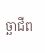ច្ឆាជីព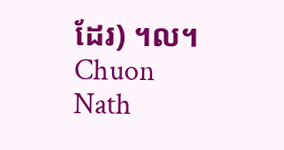ដែរ) ។ល។
Chuon Nath